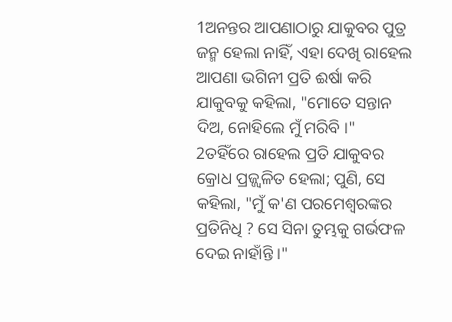1ଅନନ୍ତର ଆପଣାଠାରୁ ଯାକୁବର ପୁତ୍ର ଜନ୍ମ ହେଲା ନାହିଁ, ଏହା ଦେଖି ରାହେଲ ଆପଣା ଭଗିନୀ ପ୍ରତି ଈର୍ଷା କରି ଯାକୁବକୁ କହିଲା, "ମୋତେ ସନ୍ତାନ ଦିଅ, ନୋହିଲେ ମୁଁ ମରିବି ।"
2ତହିଁରେ ରାହେଲ ପ୍ରତି ଯାକୁବର କ୍ରୋଧ ପ୍ରଜ୍ଜ୍ୱଳିତ ହେଲା; ପୁଣି, ସେ କହିଲା, "ମୁଁ କ'ଣ ପରମେଶ୍ୱରଙ୍କର ପ୍ରତିନିଧି ? ସେ ସିନା ତୁମ୍ଭକୁ ଗର୍ଭଫଳ ଦେଇ ନାହାଁନ୍ତି ।"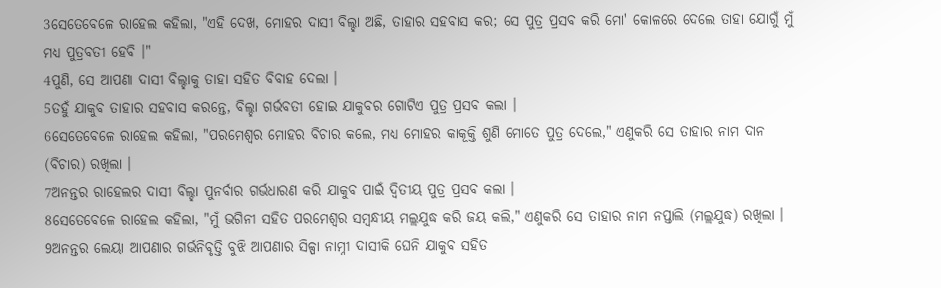3ସେତେବେଳେ ରାହେଲ କହିଲା, "ଏହି ଦେଖ, ମୋହର ଦାସୀ ବିଲ୍ହା ଅଛି, ତାହାର ସହବାସ କର; ସେ ପୁତ୍ର ପ୍ରସବ କରି ମୋ' କୋଳରେ ଦେଲେ ତାହା ଯୋଗୁଁ ମୁଁ ମଧ୍ୟ ପୁତ୍ରବତୀ ହେବି ।"
4ପୁଣି, ସେ ଆପଣା ଦାସୀ ବିଲ୍ହାକୁ ତାହା ସହିତ ବିବାହ ଦେଲା ।
5ତହୁଁ ଯାକୁବ ତାହାର ସହବାସ କରନ୍ତେ, ବିଲ୍ହା ଗର୍ଭବତୀ ହୋଇ ଯାକୁବର ଗୋଟିଏ ପୁତ୍ର ପ୍ରସବ କଲା ।
6ସେତେବେଳେ ରାହେଲ କହିଲା, "ପରମେଶ୍ୱର ମୋହର ବିଚାର କଲେ, ମଧ୍ୟ ମୋହର କାକୂକ୍ତି ଶୁଣି ମୋତେ ପୁତ୍ର ଦେଲେ," ଏଣୁକରି ସେ ତାହାର ନାମ ଦାନ (ବିଚାର) ରଖିଲା ।
7ଅନନ୍ତର ରାହେଲର ଦାସୀ ବିଲ୍ହା ପୁନର୍ବାର ଗର୍ଭଧାରଣ କରି ଯାକୁବ ପାଇଁ ଦ୍ୱିତୀୟ ପୁତ୍ର ପ୍ରସବ କଲା ।
8ସେତେବେଳେ ରାହେଲ କହିଲା, "ମୁଁ ଭଗିନୀ ସହିତ ପରମେଶ୍ୱର ସମ୍ବନ୍ଧୀୟ ମଲ୍ଲଯୁଦ୍ଧ କରି ଜୟ କଲି," ଏଣୁକରି ସେ ତାହାର ନାମ ନପ୍ତାଲି (ମଲ୍ଲଯୁଦ୍ଧ) ରଖିଲା ।
9ଅନନ୍ତର ଲେୟା ଆପଣାର ଗର୍ଭନିବୃତ୍ତି ବୁଝି ଆପଣାର ସିଳ୍ପା ନାମ୍ନୀ ଦାସୀକି ଘେନି ଯାକୁବ ସହିତ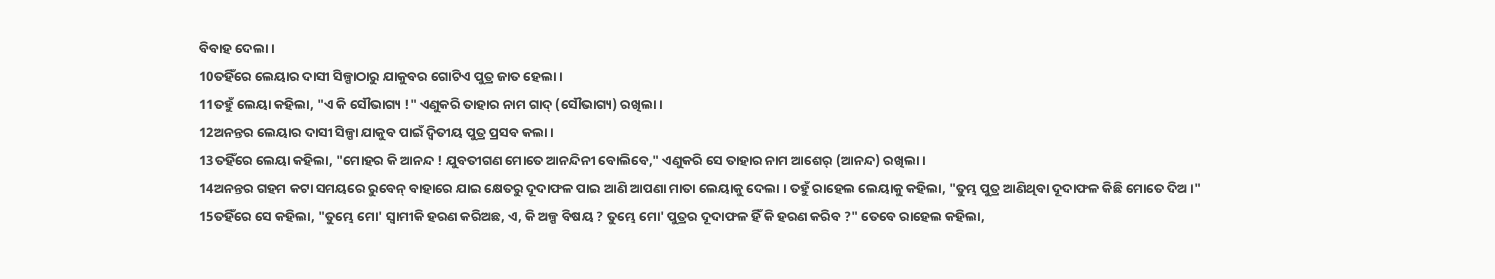ବିବାହ ଦେଲା ।
10ତହିଁରେ ଲେୟାର ଦାସୀ ସିଳ୍ପାଠାରୁ ଯାକୁବର ଗୋଟିଏ ପୁତ୍ର ଜାତ ହେଲା ।
11ତହୁଁ ଲେୟା କହିଲା, "ଏ କି ସୌଭାଗ୍ୟ !" ଏଣୁକରି ତାହାର ନାମ ଗାଦ୍ (ସୌଭାଗ୍ୟ) ରଖିଲା ।
12ଅନନ୍ତର ଲେୟାର ଦାସୀ ସିଳ୍ପା ଯାକୁବ ପାଇଁ ଦ୍ୱିତୀୟ ପୁତ୍ର ପ୍ରସବ କଲା ।
13ତହିଁରେ ଲେୟା କହିଲା, "ମୋହର କି ଆନନ୍ଦ ! ଯୁବତୀଗଣ ମୋତେ ଆନନ୍ଦିନୀ ବୋଲିବେ," ଏଣୁକରି ସେ ତାହାର ନାମ ଆଶେର୍ (ଆନନ୍ଦ) ରଖିଲା ।
14ଅନନ୍ତର ଗହମ କଟା ସମୟରେ ରୁବେନ୍ ବାହାରେ ଯାଇ କ୍ଷେତରୁ ଦୂଦାଫଳ ପାଇ ଆଣି ଆପଣା ମାତା ଲେୟାକୁ ଦେଲା । ତହୁଁ ରାହେଲ ଲେୟାକୁ କହିଲା, "ତୁମ୍ଭ ପୁତ୍ର ଆଣିଥିବା ଦୂଦାଫଳ କିଛି ମୋତେ ଦିଅ ।"
15ତହିଁରେ ସେ କହିଲା, "ତୁମ୍ଭେ ମୋ' ସ୍ୱାମୀକି ହରଣ କରିଅଛ, ଏ, କି ଅଳ୍ପ ବିଷୟ ? ତୁମ୍ଭେ ମୋ' ପୁତ୍ରର ଦୂଦାଫଳ ହିଁ କି ହରଣ କରିବ ?" ତେବେ ରାହେଲ କହିଲା,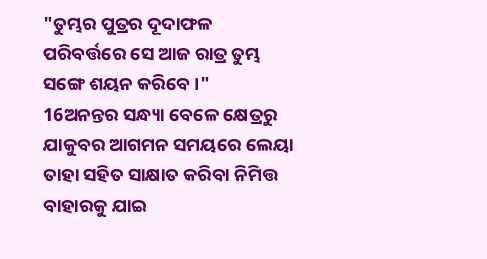"ତୁମ୍ଭର ପୁତ୍ରର ଦୂଦାଫଳ ପରିବର୍ତ୍ତରେ ସେ ଆଜ ରାତ୍ର ତୁମ୍ଭ ସଙ୍ଗେ ଶୟନ କରିବେ ।"
16ଅନନ୍ତର ସନ୍ଧ୍ୟା ବେଳେ କ୍ଷେତ୍ରରୁ ଯାକୁବର ଆଗମନ ସମୟରେ ଲେୟା ତାହା ସହିତ ସାକ୍ଷାତ କରିବା ନିମିତ୍ତ ବାହାରକୁ ଯାଇ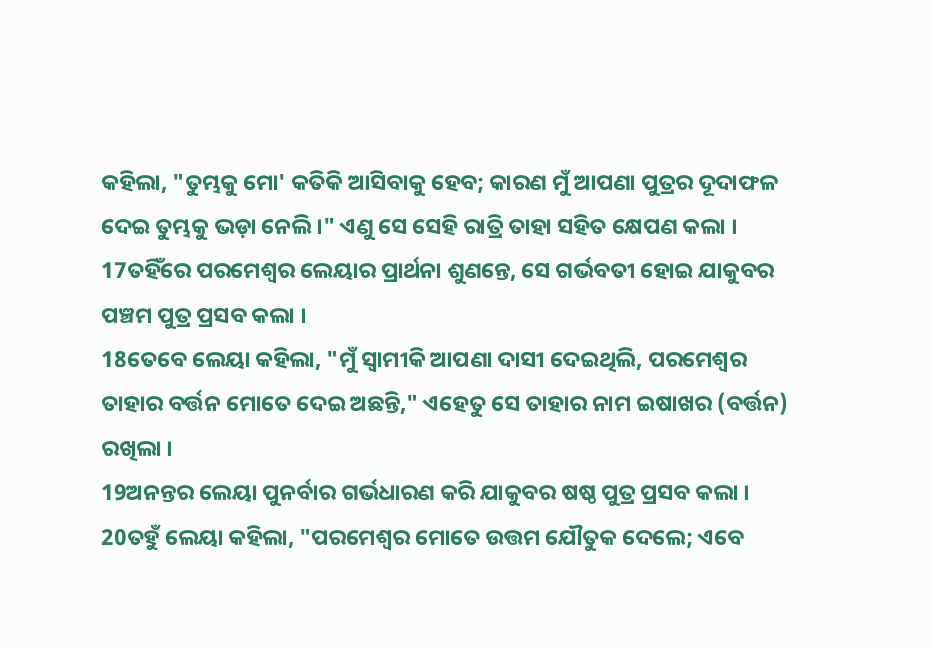କହିଲା, "ତୁମ୍ଭକୁ ମୋ' କତିକି ଆସିବାକୁ ହେବ; କାରଣ ମୁଁ ଆପଣା ପୁତ୍ରର ଦୂଦାଫଳ ଦେଇ ତୁମ୍ଭକୁ ଭଡ଼ା ନେଲି ।" ଏଣୁ ସେ ସେହି ରାତ୍ରି ତାହା ସହିତ କ୍ଷେପଣ କଲା ।
17ତହିଁରେ ପରମେଶ୍ୱର ଲେୟାର ପ୍ରାର୍ଥନା ଶୁଣନ୍ତେ, ସେ ଗର୍ଭବତୀ ହୋଇ ଯାକୁବର ପଞ୍ଚମ ପୁତ୍ର ପ୍ରସବ କଲା ।
18ତେବେ ଲେୟା କହିଲା, "ମୁଁ ସ୍ୱାମୀକି ଆପଣା ଦାସୀ ଦେଇଥିଲି, ପରମେଶ୍ୱର ତାହାର ବର୍ତ୍ତନ ମୋତେ ଦେଇ ଅଛନ୍ତି," ଏହେତୁ ସେ ତାହାର ନାମ ଇଷାଖର (ବର୍ତ୍ତନ) ରଖିଲା ।
19ଅନନ୍ତର ଲେୟା ପୁନର୍ବାର ଗର୍ଭଧାରଣ କରି ଯାକୁବର ଷଷ୍ଠ ପୁତ୍ର ପ୍ରସବ କଲା ।
20ତହୁଁ ଲେୟା କହିଲା, "ପରମେଶ୍ୱର ମୋତେ ଉତ୍ତମ ଯୌତୁକ ଦେଲେ; ଏବେ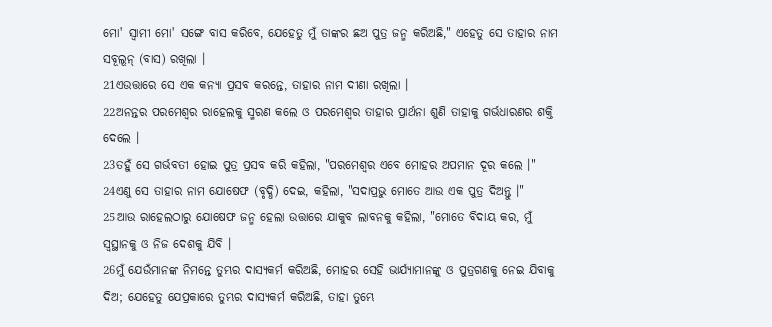ମୋ' ସ୍ୱାମୀ ମୋ' ସଙ୍ଗେ ବାସ କରିବେ, ଯେହେତୁ ମୁଁ ତାଙ୍କର ଛଅ ପୁତ୍ର ଜନ୍ମ କରିଅଛି," ଏହେତୁ ସେ ତାହାର ନାମ ସବୂଲୂନ୍ (ବାସ) ରଖିଲା ।
21ଏଉତ୍ତାରେ ସେ ଏକ କନ୍ୟା ପ୍ରସବ କରନ୍ତେ, ତାହାର ନାମ ଦୀଣା ରଖିଲା ।
22ଅନନ୍ତର ପରମେଶ୍ୱର ରାହେଲକୁ ସ୍ମରଣ କଲେ ଓ ପରମେଶ୍ୱର ତାହାର ପ୍ରାର୍ଥନା ଶୁଣି ତାହାକୁ ଗର୍ଭଧାରଣର ଶକ୍ତି ଦେଲେ ।
23ତହୁଁ ସେ ଗର୍ଭବତୀ ହୋଇ ପୁତ୍ର ପ୍ରସବ କରି କହିଲା, "ପରମେଶ୍ୱର ଏବେ ମୋହର ଅପମାନ ଦୂର କଲେ ।"
24ଏଣୁ ସେ ତାହାର ନାମ ଯୋଷେଫ (ବୃଦ୍ଧି) ଦେଇ, କହିଲା, "ସଦାପ୍ରଭୁ ମୋତେ ଆଉ ଏକ ପୁତ୍ର ଦିଅନ୍ତୁ ।"
25ଆଉ ରାହେଲଠାରୁ ଯୋଷେଫ ଜନ୍ମ ହେଲା ଉତ୍ତାରେ ଯାକୁବ ଲାବନକୁ କହିଲା, "ମୋତେ ବିଦାୟ କର, ମୁଁ ସ୍ୱସ୍ଥାନକୁ ଓ ନିଜ ଦେଶକୁ ଯିବି ।
26ମୁଁ ଯେଉଁମାନଙ୍କ ନିମନ୍ତେ ତୁମ୍ଭର ଦାସ୍ୟକର୍ମ କରିଅଛି, ମୋହର ସେହି ଭାର୍ଯ୍ୟାମାନଙ୍କୁ ଓ ପୁତ୍ରଗଣକୁ ନେଇ ଯିବାକୁ ଦିଅ; ଯେହେତୁ ଯେପ୍ରକାରେ ତୁମ୍ଭର ଦାସ୍ୟକର୍ମ କରିଅଛି, ତାହା ତୁମ୍ଭେ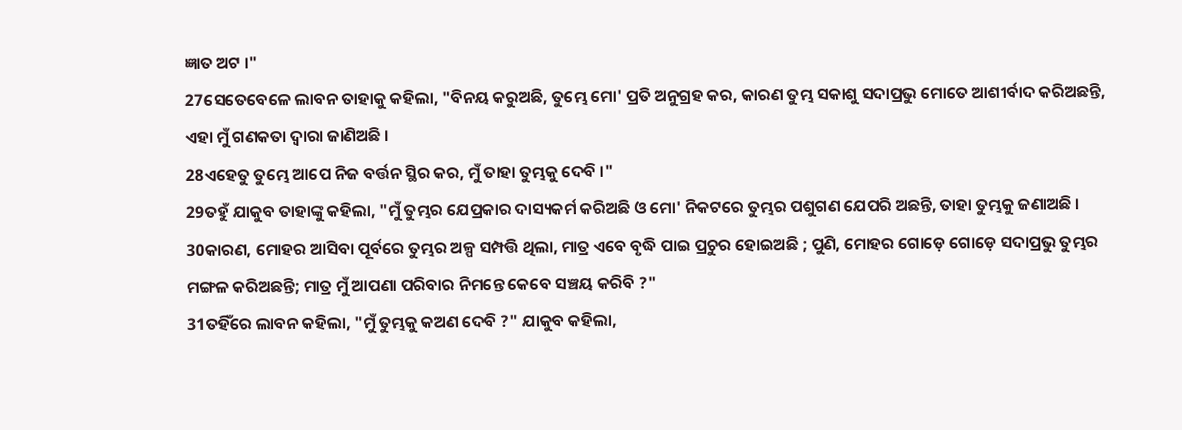ଜ୍ଞାତ ଅଟ ।"
27ସେତେବେଳେ ଲାବନ ତାହାକୁ କହିଲା, "ବିନୟ କରୁଅଛି, ତୁମ୍ଭେ ମୋ' ପ୍ରତି ଅନୁଗ୍ରହ କର, କାରଣ ତୁମ୍ଭ ସକାଶୁ ସଦାପ୍ରଭୁ ମୋତେ ଆଶୀର୍ବାଦ କରିଅଛନ୍ତି, ଏହା ମୁଁ ଗଣକତା ଦ୍ୱାରା ଜାଣିଅଛି ।
28ଏହେତୁ ତୁମ୍ଭେ ଆପେ ନିଜ ବର୍ତ୍ତନ ସ୍ଥିର କର, ମୁଁ ତାହା ତୁମ୍ଭକୁ ଦେବି ।"
29ତହୁଁ ଯାକୁବ ତାହାଙ୍କୁ କହିଲା, "ମୁଁ ତୁମ୍ଭର ଯେପ୍ରକାର ଦାସ୍ୟକର୍ମ କରିଅଛି ଓ ମୋ' ନିକଟରେ ତୁମ୍ଭର ପଶୁଗଣ ଯେପରି ଅଛନ୍ତି, ତାହା ତୁମ୍ଭକୁ ଜଣାଅଛି ।
30କାରଣ, ମୋହର ଆସିବା ପୂର୍ବରେ ତୁମ୍ଭର ଅଳ୍ପ ସମ୍ପତ୍ତି ଥିଲା, ମାତ୍ର ଏବେ ବୃଦ୍ଧି ପାଇ ପ୍ରଚୁର ହୋଇଅଛି ; ପୁଣି, ମୋହର ଗୋଡ଼େ ଗୋଡ଼େ ସଦାପ୍ରଭୁ ତୁମ୍ଭର ମଙ୍ଗଳ କରିଅଛନ୍ତି; ମାତ୍ର ମୁଁ ଆପଣା ପରିବାର ନିମନ୍ତେ କେବେ ସଞ୍ଚୟ କରିବି ?"
31ତହିଁରେ ଲାବନ କହିଲା, "ମୁଁ ତୁମ୍ଭକୁ କଅଣ ଦେବି ?" ଯାକୁବ କହିଲା,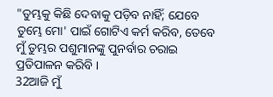"ତୁମ୍ଭକୁ କିଛି ଦେବାକୁ ପଡ଼ିବ ନାହିଁ; ଯେବେ ତୁମ୍ଭେ ମୋ' ପାଇଁ ଗୋଟିଏ କର୍ମ କରିବ, ତେବେ ମୁଁ ତୁମ୍ଭର ପଶୁମାନଙ୍କୁ ପୁନର୍ବାର ଚରାଇ ପ୍ରତିପାଳନ କରିବି ।
32ଆଜି ମୁଁ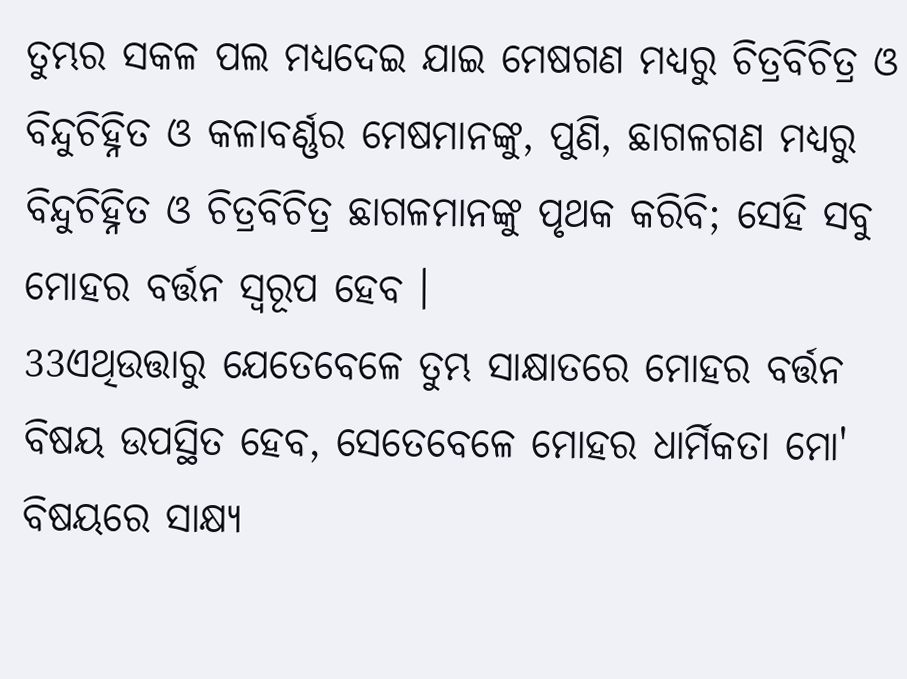ତୁମ୍ଭର ସକଳ ପଲ ମଧ୍ୟଦେଇ ଯାଇ ମେଷଗଣ ମଧ୍ୟରୁ ଚିତ୍ରବିଚିତ୍ର ଓ ବିନ୍ଦୁଚିହ୍ନିତ ଓ କଳାବର୍ଣ୍ଣର ମେଷମାନଙ୍କୁ, ପୁଣି, ଛାଗଳଗଣ ମଧ୍ୟରୁ ବିନ୍ଦୁଚିହ୍ନିତ ଓ ଚିତ୍ରବିଚିତ୍ର ଛାଗଳମାନଙ୍କୁ ପୃଥକ କରିବି; ସେହି ସବୁ ମୋହର ବର୍ତ୍ତନ ସ୍ୱରୂପ ହେବ ।
33ଏଥିଉତ୍ତାରୁ ଯେତେବେଳେ ତୁମ୍ଭ ସାକ୍ଷାତରେ ମୋହର ବର୍ତ୍ତନ ବିଷୟ ଉପସ୍ଥିତ ହେବ, ସେତେବେଳେ ମୋହର ଧାର୍ମିକତା ମୋ' ବିଷୟରେ ସାକ୍ଷ୍ୟ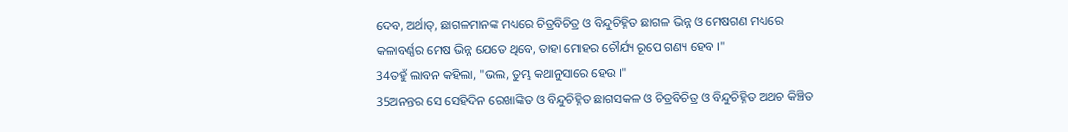ଦେବ, ଅର୍ଥାତ୍, ଛାଗଳମାନଙ୍କ ମଧ୍ୟରେ ଚିତ୍ରବିଚିତ୍ର ଓ ବିନ୍ଦୁଚିହ୍ନିତ ଛାଗଳ ଭିନ୍ନ ଓ ମେଷଗଣ ମଧ୍ୟରେ କଳାବର୍ଣ୍ଣର ମେଷ ଭିନ୍ନ ଯେତେ ଥିବେ, ତାହା ମୋହର ଚୌର୍ଯ୍ୟ ରୂପେ ଗଣ୍ୟ ହେବ ।"
34ତହୁଁ ଲାବନ କହିଲା, "ଭଲ, ତୁମ୍ଭ କଥାନୁସାରେ ହେଉ ।"
35ଅନନ୍ତର ସେ ସେହିଦିନ ରେଖାଙ୍କିତ ଓ ବିନ୍ଦୁଚିହ୍ନିତ ଛାଗସକଳ ଓ ଚିତ୍ରବିଚିତ୍ର ଓ ବିନ୍ଦୁଚିହ୍ନିତ ଅଥଚ କିଞ୍ଚିତ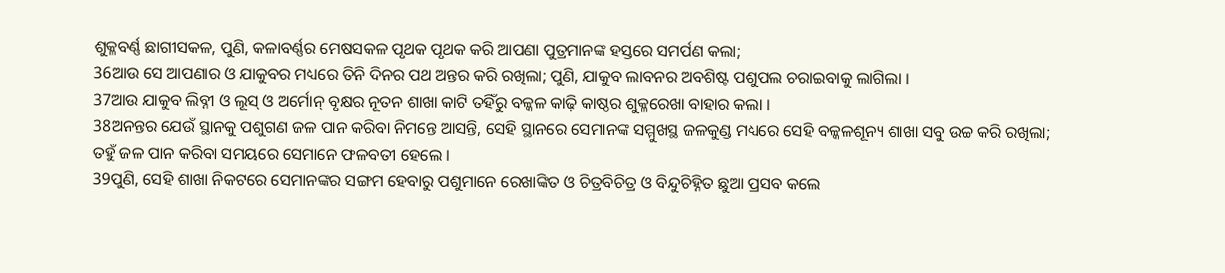ଶୁକ୍ଳବର୍ଣ୍ଣ ଛାଗୀସକଳ, ପୁଣି, କଳାବର୍ଣ୍ଣର ମେଷସକଳ ପୃଥକ ପୃଥକ କରି ଆପଣା ପୁତ୍ରମାନଙ୍କ ହସ୍ତରେ ସମର୍ପଣ କଲା;
36ଆଉ ସେ ଆପଣାର ଓ ଯାକୁବର ମଧ୍ୟରେ ତିନି ଦିନର ପଥ ଅନ୍ତର କରି ରଖିଲା; ପୁଣି, ଯାକୁବ ଲାବନର ଅବଶିଷ୍ଟ ପଶୁପଲ ଚରାଇବାକୁ ଲାଗିଲା ।
37ଆଉ ଯାକୁବ ଲିବ୍ନୀ ଓ ଲୂସ୍ ଓ ଅର୍ମୋନ୍ ବୃକ୍ଷର ନୂତନ ଶାଖା କାଟି ତହିଁରୁ ବଳ୍କଳ କାଢ଼ି କାଷ୍ଠର ଶୁକ୍ଳରେଖା ବାହାର କଲା ।
38ଅନନ୍ତର ଯେଉଁ ସ୍ଥାନକୁ ପଶୁଗଣ ଜଳ ପାନ କରିବା ନିମନ୍ତେ ଆସନ୍ତି, ସେହି ସ୍ଥାନରେ ସେମାନଙ୍କ ସମ୍ମୁଖସ୍ଥ ଜଳକୁଣ୍ଡ ମଧ୍ୟରେ ସେହି ବଳ୍କଳଶୂନ୍ୟ ଶାଖା ସବୁ ଉଚ୍ଚ କରି ରଖିଲା; ତହୁଁ ଜଳ ପାନ କରିବା ସମୟରେ ସେମାନେ ଫଳବତୀ ହେଲେ ।
39ପୁଣି, ସେହି ଶାଖା ନିକଟରେ ସେମାନଙ୍କର ସଙ୍ଗମ ହେବାରୁ ପଶୁମାନେ ରେଖାଙ୍କିତ ଓ ଚିତ୍ରବିଚିତ୍ର ଓ ବିନ୍ଦୁଚିହ୍ନିତ ଛୁଆ ପ୍ରସବ କଲେ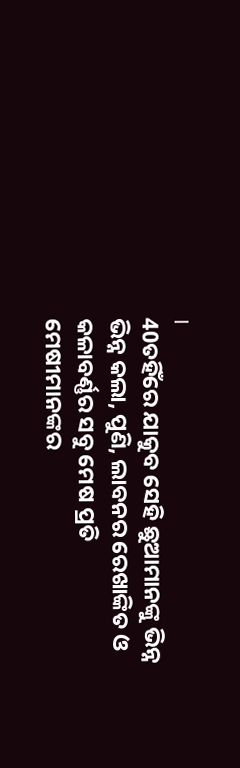।
40ତହିଁରେ ଯାକୁବ ସେହି ଛୁଆମାନଙ୍କୁ ଭିନ୍ନ ଭିନ୍ନ କଲା, ପୁଣି, ଲାବନର ରେଖାଙ୍କିତ ଓ କଳାବର୍ଣ୍ଣର ସବୁ ମେଷ ପ୍ରତି ମେଷୀମାନଙ୍କର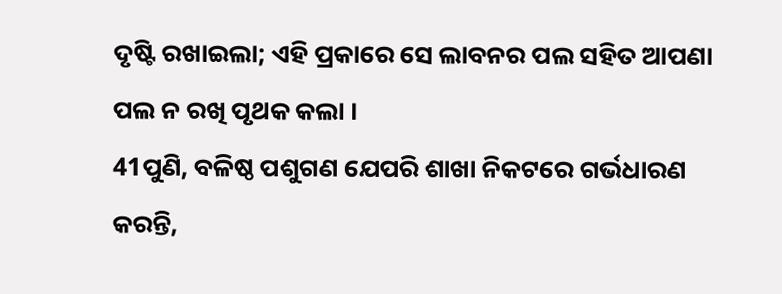ଦୃଷ୍ଟି ରଖାଇଲା; ଏହି ପ୍ରକାରେ ସେ ଲାବନର ପଲ ସହିତ ଆପଣା ପଲ ନ ରଖି ପୃଥକ କଲା ।
41ପୁଣି, ବଳିଷ୍ଠ ପଶୁଗଣ ଯେପରି ଶାଖା ନିକଟରେ ଗର୍ଭଧାରଣ କରନ୍ତି,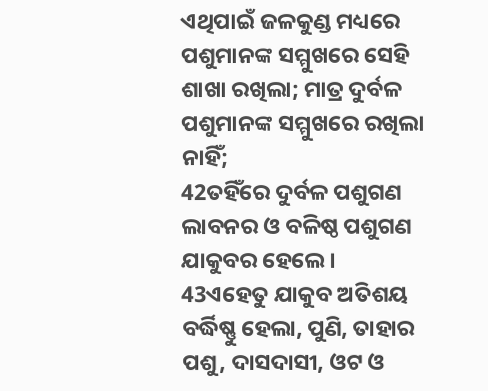ଏଥିପାଇଁ ଜଳକୁଣ୍ଡ ମଧ୍ୟରେ ପଶୁମାନଙ୍କ ସମ୍ମୁଖରେ ସେହି ଶାଖା ରଖିଲା; ମାତ୍ର ଦୁର୍ବଳ ପଶୁମାନଙ୍କ ସମ୍ମୁଖରେ ରଖିଲା ନାହିଁ;
42ତହିଁରେ ଦୁର୍ବଳ ପଶୁଗଣ ଲାବନର ଓ ବଳିଷ୍ଠ ପଶୁଗଣ ଯାକୁବର ହେଲେ ।
43ଏହେତୁ ଯାକୁବ ଅତିଶୟ ବର୍ଦ୍ଧିଷ୍ଣୁ ହେଲା, ପୁଣି, ତାହାର ପଶୁ, ଦାସଦାସୀ, ଓଟ ଓ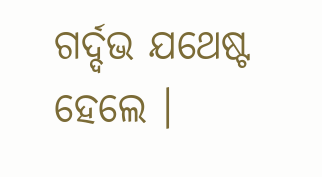ଗର୍ଦ୍ଦଭ ଯଥେଷ୍ଟ ହେଲେ ।